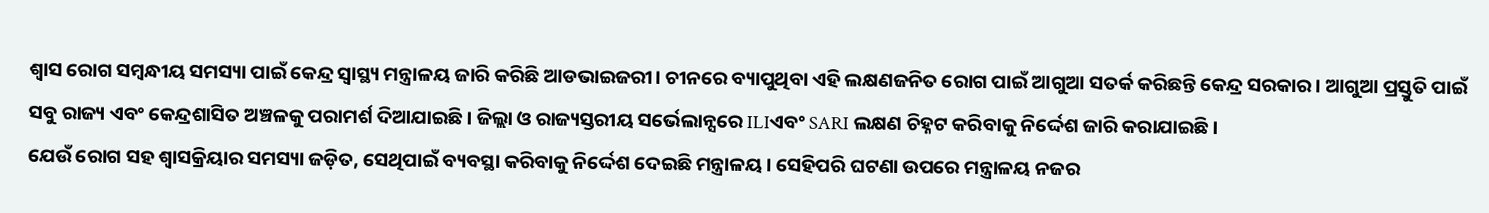ଶ୍ୱାସ ରୋଗ ସମ୍ବନ୍ଧୀୟ ସମସ୍ୟା ପାଇଁ କେନ୍ଦ୍ର ସ୍ୱାସ୍ଥ୍ୟ ମନ୍ତ୍ରାଳୟ ଜାରି କରିଛି ଆଡଭାଇଜରୀ। ଚୀନରେ ବ୍ୟାପୁଥିବା ଏହି ଲକ୍ଷଣଜନିତ ରୋଗ ପାଇଁ ଆଗୁଆ ସତର୍କ କରିଛନ୍ତି କେନ୍ଦ୍ର ସରକାର। ଆଗୁଆ ପ୍ରସ୍ତୁତି ପାଇଁ ସବୁ ରାଜ୍ୟ ଏବଂ କେନ୍ଦ୍ରଶାସିତ ଅଞ୍ଚଳକୁ ପରାମର୍ଶ ଦିଆଯାଇଛି। ଜିଲ୍ଲା ଓ ରାଜ୍ୟସ୍ତରୀୟ ସର୍ଭେଲାନ୍ସରେ ILIଏବଂ SARI ଲକ୍ଷଣ ଚିହ୍ନଟ କରିବାକୁ ନିର୍ଦ୍ଦେଶ ଜାରି କରାଯାଇଛି।
ଯେଉଁ ରୋଗ ସହ ଶ୍ୱାସକ୍ରିୟାର ସମସ୍ୟା ଜଡ଼ିତ, ସେଥିପାଇଁ ବ୍ୟବସ୍ଥା କରିବାକୁ ନିର୍ଦ୍ଦେଶ ଦେଇଛି ମନ୍ତ୍ରାଳୟ। ସେହିପରି ଘଟଣା ଉପରେ ମନ୍ତ୍ରାଳୟ ନଜର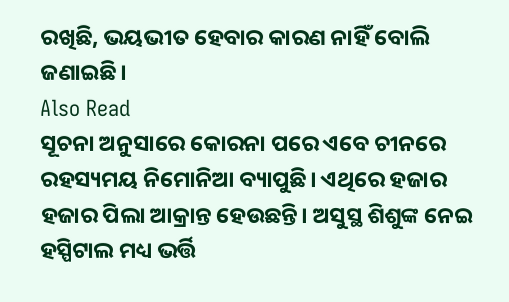ରଖିଛି, ଭୟଭୀତ ହେବାର କାରଣ ନାହିଁ ବୋଲି ଜଣାଇଛି।
Also Read
ସୂଚନା ଅନୁସାରେ କୋରନା ପରେ ଏବେ ଚୀନରେ ରହସ୍ୟମୟ ନିମୋନିଆ ବ୍ୟାପୁଛି। ଏଥିରେ ହଜାର ହଜାର ପିଲା ଆକ୍ରାନ୍ତ ହେଉଛନ୍ତି। ଅସୁସ୍ଥ ଶିଶୁଙ୍କ ନେଇ ହସ୍ପିଟାଲ ମଧ୍ୟ ଭର୍ତ୍ତି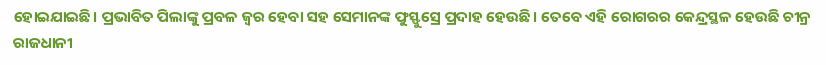ହୋଇଯାଇଛି। ପ୍ରଭାବିତ ପିଲାଙ୍କୁ ପ୍ରବଳ ଜ୍ୱର ହେବା ସହ ସେମାନଙ୍କ ଫୁସ୍ଫୁସ୍ରେ ପ୍ରଦାହ ହେଉଛି। ତେବେ ଏହି ରୋଗରର କେନ୍ଦ୍ରସ୍ଥଳ ହେଉଛି ଚୀନ୍ର ରାଜଧାନୀ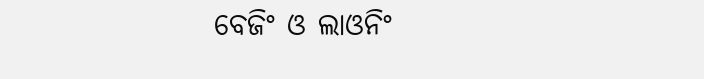ବେଜିଂ ଓ ଲାଓନିଂ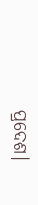ପ୍ରଦେଶ।